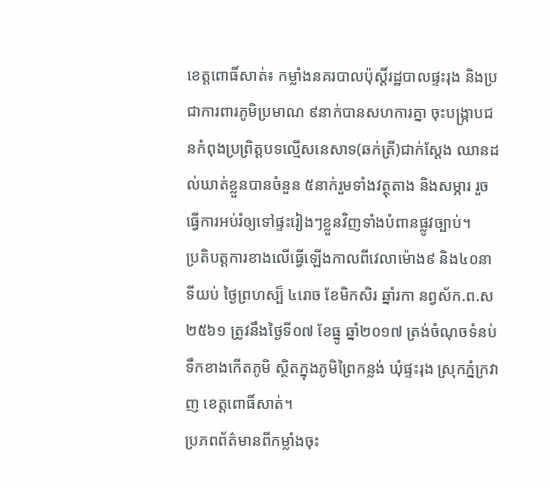ខេត្តពោធិ៍សាត់៖ កម្លាំងនគរបាលប៉ុស្តិ៍រដ្ឋបាលផ្ទះរុង និងប្រជាការពារភូមិប្រមាណ ៩នាក់បានសហការគ្នា ចុះបង្រ្កាបជនកំពុងប្រព្រិត្តបទល្មើសនេសាទ(ឆក់ត្រី)ជាក់ស្ដែង ឈានដល់ឃាត់ខ្លួនបានចំនួន ៥នាក់រួមទាំងវត្ថុតាង និងសម្ភារ រួចធ្វើការអប់រំឲ្យទៅផ្ទះរៀងៗខ្លួនវិញទាំងបំពានផ្លូវច្បាប់។
ប្រតិបត្តការខាងលើធ្វើឡើងកាលពីវេលាម៉ោង៩ និង៤០នាទីយប់ ថ្ងៃព្រហស្ប៏ ៤រោច ខែមិកសិរ ឆ្នាំរកា នព្វស័ក.ព.ស ២៥៦១ ត្រូវនឹងថ្ងៃទី០៧ ខែធ្នូ ឆ្នាំ២០១៧ ត្រង់ចំណុចទំនប់ទឹកខាងកើតភូមិ ស្ថិតក្នុងភូមិព្រៃកន្លង់ ឃុំផ្ទះរុង ស្រុកភ្នំក្រវាញ ខេត្តពោធិ៍សាត់។
ប្រភពព័ត៌មានពីកម្លាំងចុះ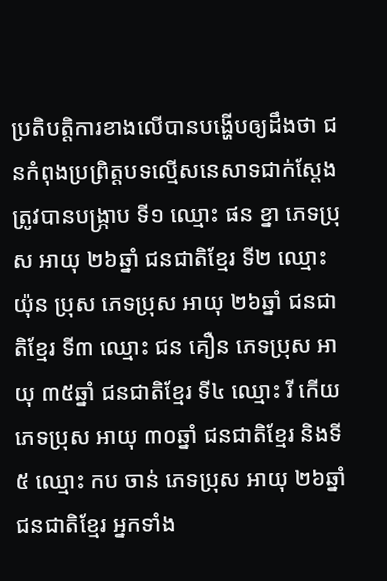ប្រតិបត្តិការខាងលើបានបង្ហើបឲ្យដឹងថា ជនកំពុងប្រព្រិត្តបទល្មើសនេសាទជាក់ស្ដែងត្រូវបានបង្រ្កាប ទី១ ឈ្មោះ ផន ខ្នា ភេទប្រុស អាយុ ២៦ឆ្នាំ ជនជាតិខ្មែរ ទី២ ឈ្មោះ យ៉ុន ប្រុស ភេទប្រុស អាយុ ២៦ឆ្នាំ ជនជាតិខ្មែរ ទី៣ ឈ្មោះ ជន គឿន ភេទប្រុស អាយុ ៣៥ឆ្នាំ ជនជាតិខ្មែរ ទី៤ ឈ្មោះ រី កើយ ភេទប្រុស អាយុ ៣០ឆ្នាំ ជនជាតិខ្មែរ និងទី៥ ឈ្មោះ កប ចាន់ ភេទប្រុស អាយុ ២៦ឆ្នាំ ជនជាតិខ្មែរ អ្នកទាំង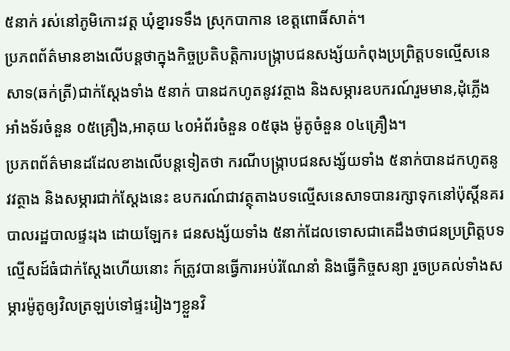៥នាក់ រស់នៅភូមិកោះវត្ត ឃុំខ្នារទទឹង ស្រុកបាកាន ខេត្តពោធិ៍សាត់។
ប្រភពព័ត៌មានខាងលើបន្តថាក្នុងកិច្ចប្រតិបត្តិការបង្រ្កាបជនសង្ស័យកំពុងប្រព្រិត្តបទល្មើសនេសាទ(ឆក់ត្រី)ជាក់ស្ដែងទាំង ៥នាក់ បានដកហូតនូវវត្ថាង និងសម្ភារឧបករណ៍រួមមាន,ដុំភ្លើងអាំងទ័រចំនួន ០៥គ្រឿង,អាគុយ ៤០អំព័រចំនួន ០៥ធុង ម៉ូតូចំនួន ០៤គ្រឿង។
ប្រភពព័ត៌មានដដែលខាងលើបន្តទៀតថា ករណីបង្រ្កាបជនសង្ស័យទាំង ៥នាក់បានដកហូតនូវវត្ថាង និងសម្ភារជាក់ស្ដែងនេះ ឧបករណ៍ជាវត្ថុតាងបទល្មើសនេសាទបានរក្សាទុកនៅប៉ុស្ដិ៍នគរបាលរដ្ឋបាលផ្ទះរុង ដោយឡែក៖ ជនសង្ស័យទាំង ៥នាក់ដែលទោសជាគេដឹងថាជនប្រព្រិត្តបទល្មើសដ៍ធំជាក់ស្ដែងហើយនោះ ក៍ត្រូវបានធ្វើការអប់រំណែនាំ និងធ្វើកិច្ចសន្យា រួចប្រគល់ទាំងសម្ភារម៉ូតូឲ្យវិលត្រឡប់ទៅផ្ទះរៀងៗខ្លួនវិ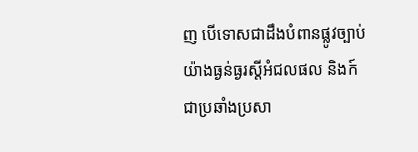ញ បើទោសជាដឹងបំពានផ្លូវច្បាប់យ៉ាងធ្ងន់ធ្ងរស្ដីអំជលផល និងក៍ជាប្រឆាំងប្រសា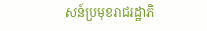សន៍ប្រមុខរាជរដ្ឋាភិ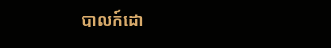បាលក៍ដោ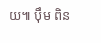យ៕ ប៉ឹម ពិន